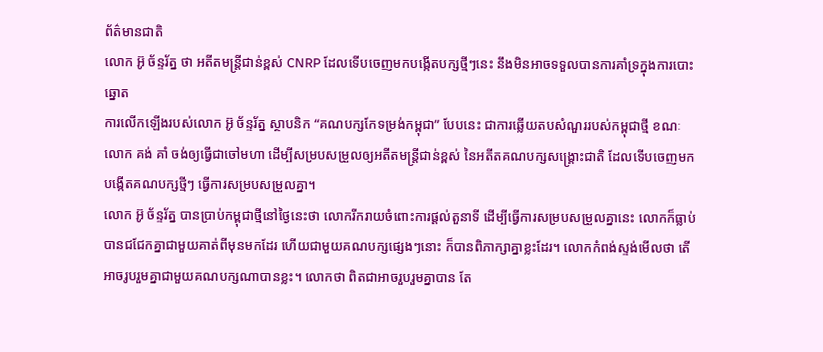ព័ត៌មានជាតិ
លោក អ៊ូ ច័ន្ទរ័ត្ន ថា អតីតមន្ត្រីជាន់ខ្ពស់ CNRP ដែលទើបចេញមកបង្កើតបក្សថ្មីៗនេះ នឹងមិនអាចទទួលបានការគាំទ្រក្នុងការបោះឆ្នោត
ការលើកឡើងរបស់លោក អ៊ូ ច័ន្ទរ័ត្ន ស្ថាបនិក “គណបក្សកែទម្រង់កម្ពុជា” បែបនេះ ជាការឆ្លើយតបសំណួររបស់កម្ពុជាថ្មី ខណៈលោក គង់ គាំ ចង់ឲ្យធ្វើជាចៅមហា ដើម្បីសម្របសម្រួលឲ្យអតីតមន្ត្រីជាន់ខ្ពស់ នៃអតីតគណបក្សសង្គ្រោះជាតិ ដែលទើបចេញមកបង្កើតគណបក្សថ្មីៗ ធ្វើការសម្របសម្រួលគ្នា។
លោក អ៊ូ ច័ន្ទរ័ត្ន បានប្រាប់កម្ពុជាថ្មីនៅថ្ងៃនេះថា លោករីករាយចំពោះការផ្ដល់តួនាទី ដើម្បីធ្វើការសម្របសម្រួលគ្នានេះ លោកក៏ធ្លាប់បានជជែកគ្នាជាមួយគាត់ពីមុនមកដែរ ហើយជាមួយគណបក្សផ្សេងៗនោះ ក៏បានពិភាក្សាគ្នាខ្លះដែរ។ លោកកំពង់ស្ទង់មើលថា តើអាចរូបរួមគ្នាជាមួយគណបក្សណាបានខ្លះ។ លោកថា ពិតជាអាចរួបរួមគ្នាបាន តែ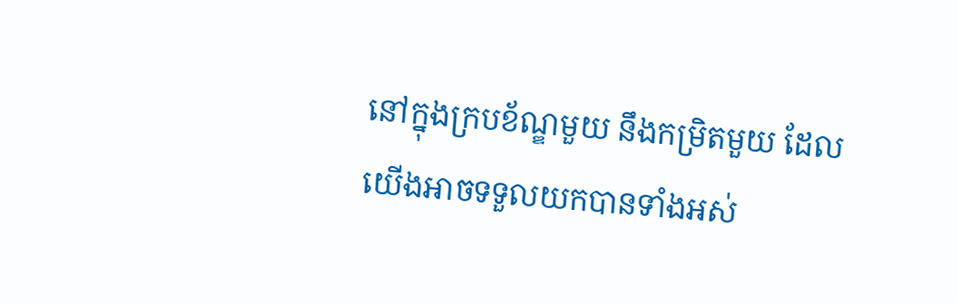នៅក្នុងក្របខ័ណ្ឌមួយ នឹងកម្រិតមួយ ដែលយើងអាចទទួលយកបានទាំងអស់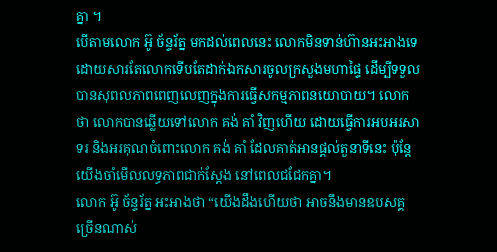គ្នា ។
បើតាមលោក អ៊ូ ច័ន្ទរ័ត្ន មកដល់ពេលនេះ លោកមិនទាន់ហ៊ានអះអាងទេ ដោយសារតែលោកទើបតែដាក់ឯកសារចូលក្រសួងមហាផ្ទៃ ដើម្បីទទួលបានសុពលភាពពេញលេញក្នុងការធ្វើសកម្មភាពនយោបាយ។ លោកថា លោកបានឆ្លើយទៅលោក គង់ គាំ វិញហើយ ដោយធ្វើការអបអរសាទរ និងអរគុណចំពោះលោក គង់ គាំ ដែលគាត់អានផ្ដល់តួនាទីនេះ ប៉ុន្តែយើងចាំមើលលទ្ធភាពជាក់ស្ដែង នៅពេលជជែកគ្នា។
លោក អ៊ូ ច័ន្ទរ័ត្ន អះអាងថា “យើងដឹងហើយថា អាចនឹងមានឧបសគ្គច្រើនណាស់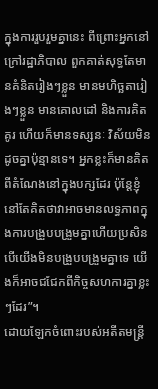ក្នុងការរួបរួមគ្នានេះ ពីព្រោះអ្នកនៅក្រៅរដ្ឋាភិបាល ពួកគាត់សុទ្ធតែមានគំនិតរៀងៗខ្លួន មានមហិច្ឆតារៀងៗខ្លួន មានគោលដៅ និងការគិតគូរ ហើយក៏មានទស្សនៈ វិស័យមិនដូចគ្នាប៉ុន្មានទេ។ អ្នកខ្លះក៏មានគិតពីតំណែងនៅក្នុងបក្សដែរ ប៉ុន្តែខ្ញុំនៅតែគិតថាវាអាចមានលទ្ធភាពក្នុងការបង្រួបបង្រួមគ្នាហើយប្រសិនបើយើងមិនបង្រួបបង្រួមគ្នាទេ យើងក៏អាចជជែកពីកិច្ចសហការគ្នាខ្លះៗដែរ”។
ដោយឡែកចំពោះរបស់អតីតមន្ត្រី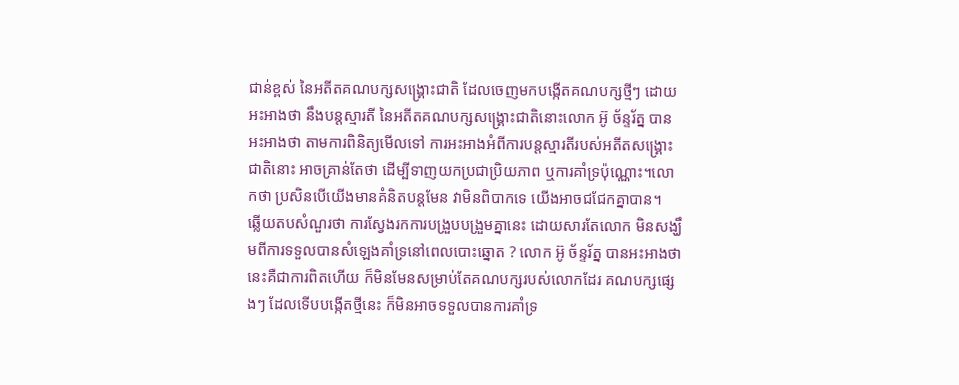ជាន់ខ្ពស់ នៃអតីតគណបក្សសង្គ្រោះជាតិ ដែលចេញមកបង្កើតគណបក្សថ្មីៗ ដោយអះអាងថា នឹងបន្តស្មារតី នៃអតីតគណបក្សសង្គ្រោះជាតិនោះលោក អ៊ូ ច័ន្ទរ័ត្ន បានអះអាងថា តាមការពិនិត្យមើលទៅ ការអះអាងអំពីការបន្តស្មារតីរបស់អតីតសង្គ្រោះជាតិនោះ អាចគ្រាន់តែថា ដើម្បីទាញយកប្រជាប្រិយភាព ឬការគាំទ្រប៉ុណ្ណោះ។លោកថា ប្រសិនបើយើងមានគំនិតបន្តមែន វាមិនពិបាកទេ យើងអាចជជែកគ្នាបាន។
ឆ្លើយតបសំណួរថា ការស្វែងរកការបង្រួបបង្រួមគ្នានេះ ដោយសារតែលោក មិនសង្ឃឹមពីការទទួលបានសំឡេងគាំទ្រនៅពេលបោះឆ្នោត ? លោក អ៊ូ ច័ន្ទរ័ត្ន បានអះអាងថា នេះគឺជាការពិតហើយ ក៏មិនមែនសម្រាប់តែគណបក្សរបស់លោកដែរ គណបក្សផ្សេងៗ ដែលទើបបង្កើតថ្មីនេះ ក៏មិនអាចទទួលបានការគាំទ្រ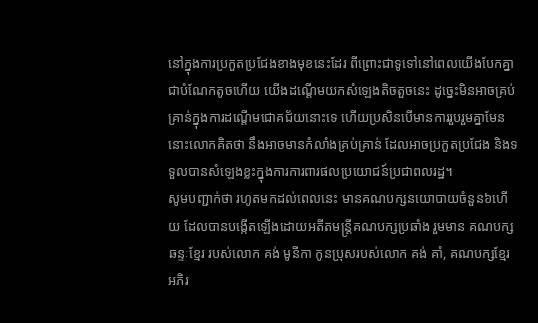នៅក្នុងការប្រកួតប្រជែងខាងមុខនេះដែរ ពីព្រោះជាទូទៅនៅពេលយើងបែកគ្នាជាបំណែកតូចហើយ យើងដណ្ដើមយកសំឡេងតិចតួចនេះ ដូច្នេះមិនអាចគ្រប់គ្រាន់ក្នុងការដណ្ដើមជោគជ័យនោះទេ ហើយប្រសិនបើមានការរួបរួមគ្នាមែននោះលោកគិតថា នឹងអាចមានកំលាំងគ្រប់គ្រាន់ ដែលអាចប្រកួតប្រជែង និងទទួលបានសំឡេងខ្លះក្នុងការការពារផលប្រយោជន៍ប្រជាពលរដ្ឋ។
សូមបញ្ជាក់ថា រហូតមកដល់ពេលនេះ មានគណបក្សនយោបាយចំនួន៦ហើយ ដែលបានបង្កើតឡើងដោយអតីតមន្ត្រីគណបក្សប្រឆាំង រួមមាន គណបក្សឆន្ទៈខ្មែរ របស់លោក គង់ មូនីកា កូនប្រុសរបស់លោក គង់ គាំ, គណបក្សខ្មែរអភិរ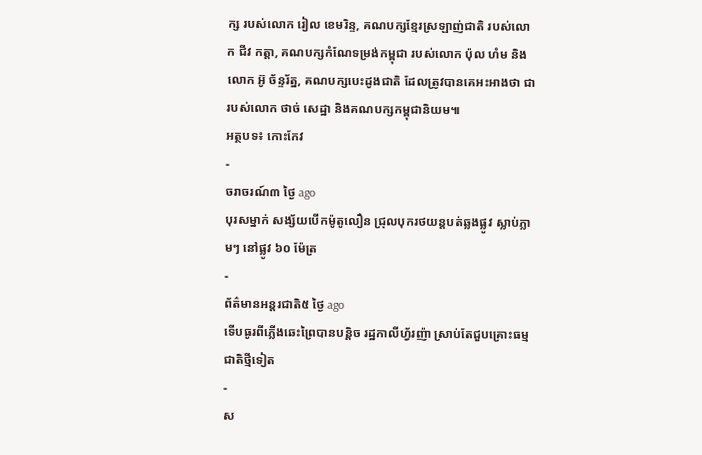ក្ស របស់លោក រៀល ខេមរិន្ទ, គណបក្សខ្មែរស្រឡាញ់ជាតិ របស់លោក ជីវ កត្តា, គណបក្សកំណែទម្រង់កម្ពុជា របស់លោក ប៉ុល ហំម និងលោក អ៊ូ ច័ន្ទរ័ត្ន, គណបក្សបេះដូងជាតិ ដែលត្រូវបានគេអះអាងថា ជារបស់លោក ថាច់ សេដ្ឋា និងគណបក្សកម្ពុជានិយម៕
អត្ថបទ៖ កោះកែវ
-
ចរាចរណ៍៣ ថ្ងៃ ago
បុរសម្នាក់ សង្ស័យបើកម៉ូតូលឿន ជ្រុលបុករថយន្តបត់ឆ្លងផ្លូវ ស្លាប់ភ្លាមៗ នៅផ្លូវ ៦០ ម៉ែត្រ
-
ព័ត៌មានអន្ដរជាតិ៥ ថ្ងៃ ago
ទើបធូរពីភ្លើងឆេះព្រៃបានបន្តិច រដ្ឋកាលីហ្វ័រញ៉ា ស្រាប់តែជួបគ្រោះធម្មជាតិថ្មីទៀត
-
ស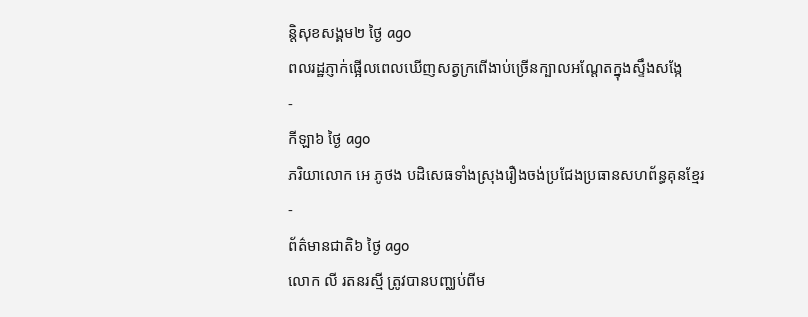ន្តិសុខសង្គម២ ថ្ងៃ ago
ពលរដ្ឋភ្ញាក់ផ្អើលពេលឃើញសត្វក្រពើងាប់ច្រើនក្បាលអណ្ដែតក្នុងស្ទឹងសង្កែ
-
កីឡា៦ ថ្ងៃ ago
ភរិយាលោក អេ ភូថង បដិសេធទាំងស្រុងរឿងចង់ប្រជែងប្រធានសហព័ន្ធគុនខ្មែរ
-
ព័ត៌មានជាតិ៦ ថ្ងៃ ago
លោក លី រតនរស្មី ត្រូវបានបញ្ឈប់ពីម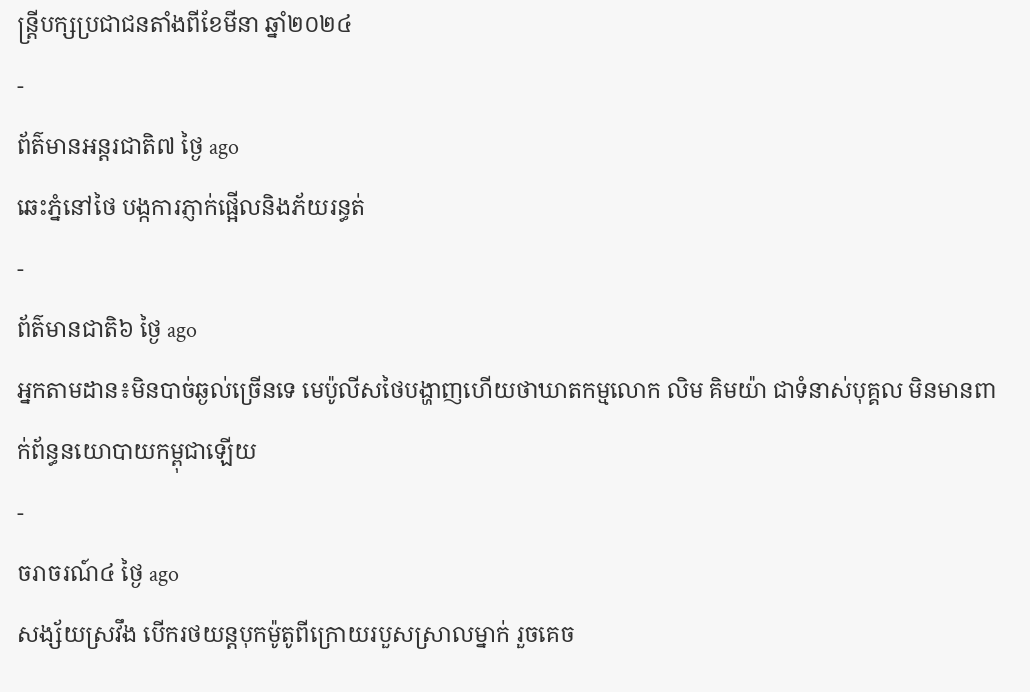ន្ត្រីបក្សប្រជាជនតាំងពីខែមីនា ឆ្នាំ២០២៤
-
ព័ត៌មានអន្ដរជាតិ៧ ថ្ងៃ ago
ឆេះភ្នំនៅថៃ បង្កការភ្ញាក់ផ្អើលនិងភ័យរន្ធត់
-
ព័ត៌មានជាតិ៦ ថ្ងៃ ago
អ្នកតាមដាន៖មិនបាច់ឆ្ងល់ច្រើនទេ មេប៉ូលីសថៃបង្ហាញហើយថាឃាតកម្មលោក លិម គិមយ៉ា ជាទំនាស់បុគ្គល មិនមានពាក់ព័ន្ធនយោបាយកម្ពុជាឡើយ
-
ចរាចរណ៍៤ ថ្ងៃ ago
សង្ស័យស្រវឹង បើករថយន្តបុកម៉ូតូពីក្រោយរបួសស្រាលម្នាក់ រួចគេច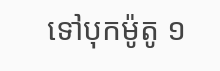ទៅបុកម៉ូតូ ១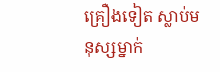គ្រឿងទៀត ស្លាប់មនុស្សម្នាក់